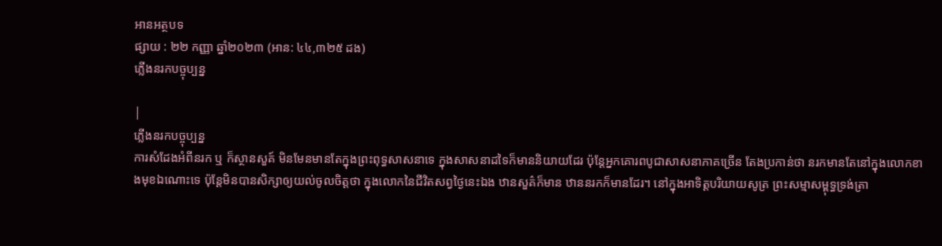អានអត្ថបទ
ផ្សាយ : ២២ កញ្ញា ឆ្នាំ២០២៣ (អាន: ៤៤,៣២៥ ដង)
ភ្លើងនរកបច្ចុប្បន្ន

|
ភ្លើងនរកបច្ចុប្បន្ន
ការសំដែងអំពីនរក ឬ ក៏ស្ថានសួគ៍ មិនមែនមានតែក្នុងព្រះពុទ្ធសាសនាទេ ក្នុងសាសនាដទៃក៏មាននិយាយដែរ ប៉ុន្តែអ្នកគោរពបូជាសាសនាភាគច្រើន តែងប្រកាន់ថា នរកមានតែនៅក្នុងលោកខាងមុខឯណោះទេ ប៉ុន្តែមិនបានសិក្សាឲ្យយល់ចូលចិត្តថា ក្នុងលោកនៃជីវិតសព្វថ្ងៃនេះឯង ឋានសួគ៌ក៏មាន ឋាននរកក៏មានដែរ។ នៅក្នុងអាទិត្តបរិយាយសូត្រ ព្រះសម្មាសម្ពុទ្ធទ្រង់ត្រា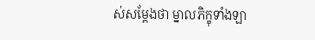ស់សម្ដែងថា ម្នាលភិក្ខុទាំងឡា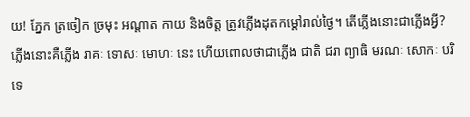យ! ភ្នែក ត្រចៀក ច្រមុះ អណ្ដាត កាយ និងចិត្ត ត្រូវភ្លើងដុតកម្ដៅរាល់ថ្ងៃ។ តើភ្លើងនោះជាភ្លើងអ្វី? ភ្លើងនោះគឺភ្លើង រាគៈ ទោសៈ មោហៈ នេះ ហើយពោលថាជាភ្លើង ជាតិ ជរា ព្យាធិ មរណៈ សោកៈ បរិទេ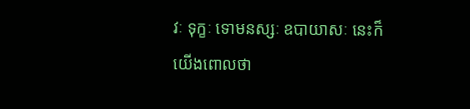វៈ ទុក្ខៈ ទោមនស្សៈ ឧបាយាសៈ នេះក៏យើងពោលថា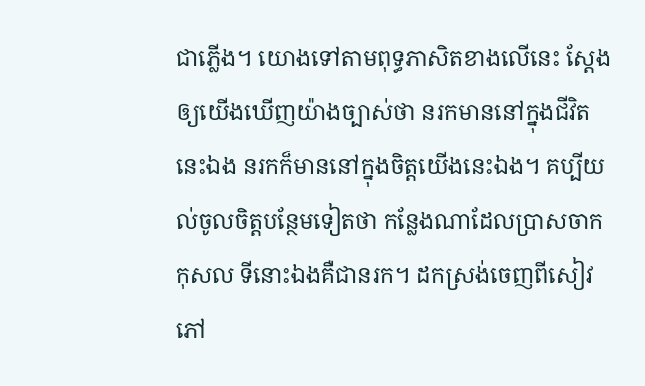ជាភ្លើង។ យោងទៅតាមពុទ្ធភាសិតខាងលើនេះ ស្ដែងឲ្យយើងឃើញយ៉ាងច្បាស់ថា នរកមាននៅក្នុងជីវិតនេះឯង នរកក៏មាននៅក្នុងចិត្តយើងនេះឯង។ គប្បីយល់ចូលចិត្តបន្ថែមទៀតថា កន្លែងណាដែលប្រាសចាកកុសល ទីនោះឯងគឺជានរក។ ដកស្រង់ចេញពីសៀវភៅ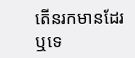តើនរកមានដែរឬទេ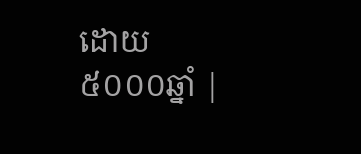ដោយ៥០០០ឆ្នាំ |